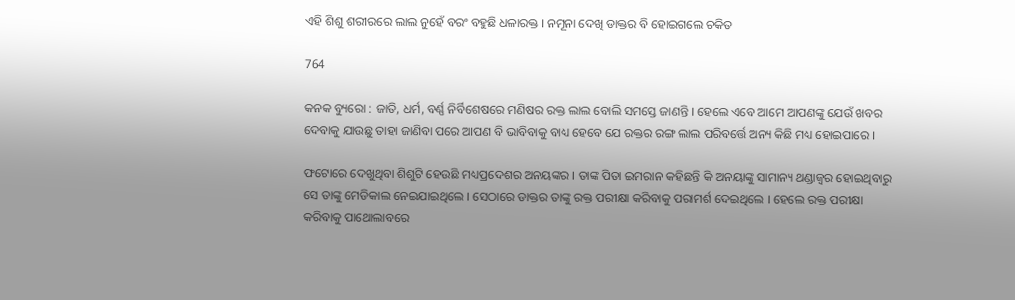ଏହି ଶିଶୁ ଶରୀରରେ ଲାଲ ନୁହେଁ ବରଂ ବହୁଛି ଧଳାରକ୍ତ । ନମୂନା ଦେଖି ଡାକ୍ତର ବି ହୋଇଗଲେ ଚକିତ

764

କନକ ବ୍ୟୁରୋ : ଜାତି, ଧର୍ମ, ବର୍ଣ୍ଣ ନିର୍ବିଶେଷରେ ମଣିଷର ରକ୍ତ ଲାଲ ବୋଲି ସମସ୍ତେ ଜାଣନ୍ତି । ହେଲେ ଏବେ ଆମେ ଆପଣଙ୍କୁ ଯେଉଁ ଖବର ଦେବାକୁ ଯାଉଛୁ ତାହା ଜାଣିବା ପରେ ଆପଣ ବି ଭାବିବାକୁ ବାଧ୍ୟ ହେବେ ଯେ ରକ୍ତର ରଙ୍ଗ ଲାଲ ପରିବର୍ତ୍ତେ ଅନ୍ୟ କିଛି ମଧ୍ୟ ହୋଇପାରେ ।

ଫଟୋରେ ଦେଖୁଥିବା ଶିଶୁଟି ହେଉଛି ମଧ୍ୟପ୍ରଦେଶର ଅନୟଙ୍କର । ତାଙ୍କ ପିତା ଇମରାନ କହିଛନ୍ତି କି ଅନୟାଙ୍କୁ ସାମାନ୍ୟ ଥଣ୍ଡାଜ୍ୱର ହୋଇଥିବାରୁ ସେ ତାଙ୍କୁ ମେଡିକାଲ ନେଇଯାଇଥିଲେ । ସେଠାରେ ଡାକ୍ତର ତାଙ୍କୁ ରକ୍ତ ପରୀକ୍ଷା କରିବାକୁ ପରାମର୍ଶ ଦେଇଥିଲେ । ହେଲେ ରକ୍ତ ପରୀକ୍ଷା କରିବାକୁ ପାଥୋଲାବରେ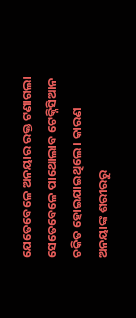ଯେତେବେଳେ ଅନୟାର ରକ୍ତ ଟଣାଗଲା ସେତେବେଳେ ପାଥୋଲାବ ଟେକ୍ନିସିଆନ ଚକିତ ହୋଇଯାଇଥିଲେ । କାରଣ ଅନୟାଙ୍କ ଶରୀରରୁ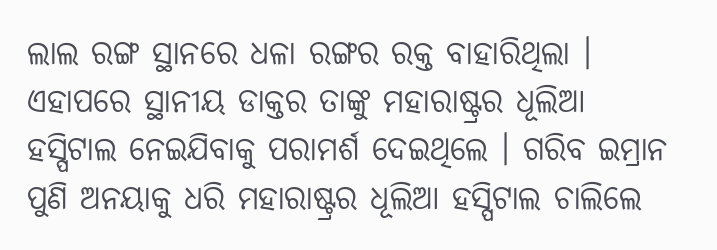ଲାଲ ରଙ୍ଗ ସ୍ଥାନରେ ଧଳା ରଙ୍ଗର ରକ୍ତ ବାହାରିଥିଲା । ଏହାପରେ ସ୍ଥାନୀୟ ଡାକ୍ତର ତାଙ୍କୁ ମହାରାଷ୍ଟ୍ରର ଧୂଲିଆ ହସ୍ପିଟାଲ ନେଇଯିବାକୁ ପରାମର୍ଶ ଦେଇଥିଲେ । ଗରିବ ଇମ୍ରାନ ପୁଣି ଅନୟାକୁ ଧରି ମହାରାଷ୍ଟ୍ରର ଧୂଲିଆ ହସ୍ପିଟାଲ ଚାଲିଲେ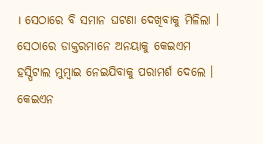। ସେଠାରେ ବି ସମାନ ଘଟଣା ଦେଖିବାକୁ ମିଳିଲା । ସେଠାରେ ଡାକ୍ତରମାନେ ଅନୟାକୁ କେଇଏମ ହସ୍ପିଟାଲ ମୁମ୍ବାଇ ନେଇଯିବାକୁ ପରାମର୍ଶ ଦେଲେ । କେଇଏନ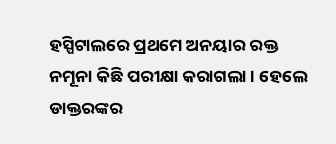ହସ୍ପିଟାଲରେ ପ୍ରଥମେ ଅନୟାର ରକ୍ତ ନମୂନା କିଛି ପରୀକ୍ଷା କରାଗଲା । ହେଲେ ଡାକ୍ତରଙ୍କର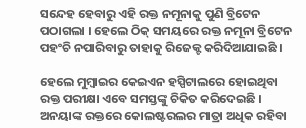ସନ୍ଦେହ ହେବାରୁ ଏହି ରକ୍ତ ନମୂନାକୁ ପୁଣି ବ୍ରିଟେନ ପଠାଗଲା । ହେଲେ ଠିକ୍ ସମୟରେ ରକ୍ତ ନମୂନା ବ୍ରିଟେନ ପହଂଚି ନପାରିବାରୁ ତାହାକୁ ରିଜେକ୍ଟ କରିଦିଆଯାଇଛି ।

ହେଲେ ମୁମ୍ବାଇର କେଇଏନ ହସ୍ପିଟାଲରେ ହୋଇଥିବା ରକ୍ତ ପରୀକ୍ଷା ଏବେ ସମସ୍ତଙ୍କୁ ଚିକିତ କରିଦେଇଛି । ଅନୟାଙ୍କ ରକ୍ତରେ କୋଲଷ୍ଟରଲର ମାତ୍ରା ଅଧିକ ରହିବା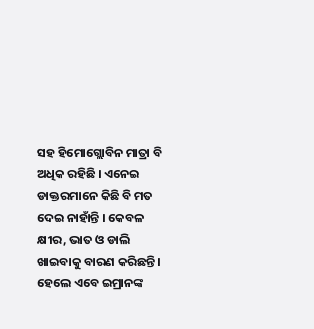ସହ ହିମୋଗ୍ଲୋବିନ ମାତ୍ରା ବି ଅଧିକ ରହିଛି । ଏନେଇ ଡାକ୍ତରମାନେ କିଛି ବି ମତ ଦେଇ ନାହାଁନ୍ତି । କେବଳ କ୍ଷୀର, ଭାତ ଓ ଡାଲି ଖାଇବାକୁ ବାରଣ କରିଛନ୍ତି । ହେଲେ ଏବେ ଇମ୍ରାନଙ୍କ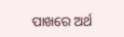ପାଖରେ ଅର୍ଥ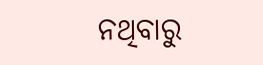ନଥିବାରୁ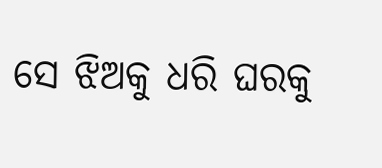ସେ ଝିଅକୁ ଧରି ଘରକୁ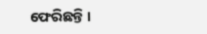ଫେରିଛନ୍ତି ।